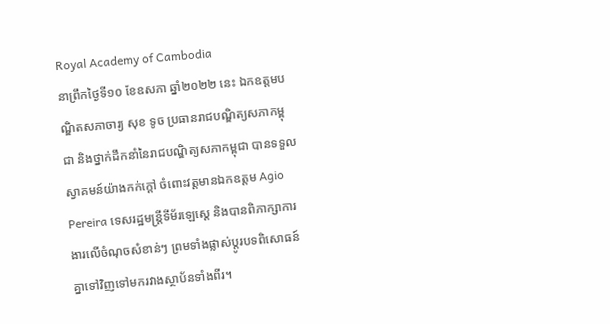Royal Academy of Cambodia
នាព្រឹកថ្ងៃទី១០ ខែឧសភា ឆ្នាំ២០២២ នេះ ឯកឧត្ដមបណ្ឌិតសភាចារ្យ សុខ ទូច ប្រធានរាជបណ្ឌិត្យសភាកម្ពុជា និងថ្នាក់ដឹកនាំនៃរាជបណ្ឌិត្យសភាកម្ពុជា បានទទួលស្វាគមន៍យ៉ាងកក់ក្តៅ ចំពោះវត្ដមានឯកឧត្ដម Agio Pereira ទេសរដ្ឋមន្ត្រីទីម័រឡេស្តេ និងបានពិភាក្សាការងារលើចំណុចសំខាន់ៗ ព្រមទាំងផ្លាស់ប្តូរបទពិសោធន៍គ្នាទៅវិញទៅមករវាងស្ថាប័នទាំងពីរ។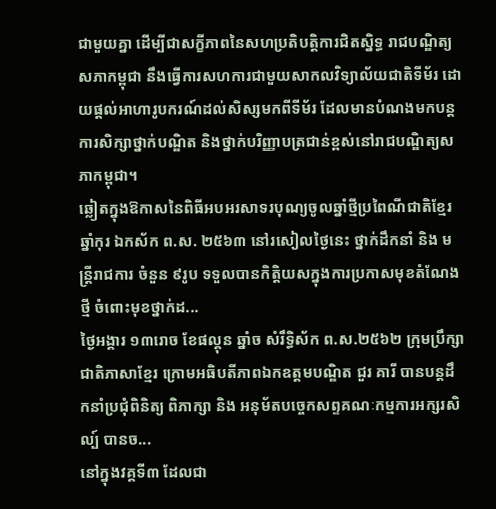ជាមួយគ្នា ដើម្បីជាសក្ខីភាពនៃសហប្រតិបត្តិការជិតស្និទ្ធ រាជបណ្ឌិត្យសភាកម្ពុជា នឹងធ្វើការសហការជាមួយសាកលវិទ្យាល័យជាតិទីម័រ ដោយផ្តល់អាហារូបករណ៍ដល់សិស្សមកពីទីម័រ ដែលមានបំណងមកបន្តការសិក្សាថ្នាក់បណ្ឌិត និងថ្នាក់បរិញ្ញាបត្រជាន់ខ្ពស់នៅរាជបណ្ឌិត្យសភាកម្ពុជា។
ឆ្លៀតក្នុងឱកាសនៃពិធីអបអរសាទរបុណ្យចូលឆ្នាំថ្មីប្រពៃណីជាតិខ្មែរ ឆ្នាំកុរ ឯកស័ក ព.ស. ២៥៦៣ នៅរសៀលថ្ងៃនេះ ថ្នាក់ដឹកនាំ និង មន្ត្រីរាជការ ចំនួន ៩រូប ទទួលបានកិត្តិយសក្នុងការប្រកាសមុខតំណែងថ្មី ចំពោះមុខថ្នាក់ដ...
ថ្ងៃអង្គារ ១៣រោច ខែផល្គុន ឆ្នាំច សំរឹទ្ធិស័ក ព.ស.២៥៦២ ក្រុមប្រឹក្សាជាតិភាសាខ្មែរ ក្រោមអធិបតីភាពឯកឧត្តមបណ្ឌិត ជួរ គារី បានបន្តដឹកនាំប្រជុំពិនិត្យ ពិភាក្សា និង អនុម័តបច្ចេកសព្ទគណៈកម្មការអក្សរសិល្ប៍ បានច...
នៅក្នុងវគ្គទី៣ ដែលជា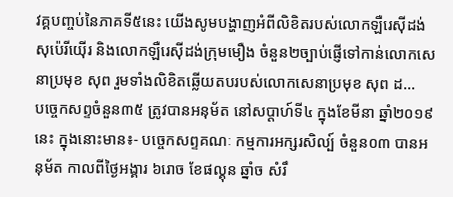វគ្គបញ្ចប់នៃភាគទី៥នេះ យើងសូមបង្ហាញអំពីលិខិតរបស់លោកឡឺរេស៊ីដង់ សុប៉េរីយ៉ើរ និងលោកឡឺរេស៊ីដង់ក្រុមមឿង ចំនួន២ច្បាប់ផ្ញើទៅកាន់លោកសេនាប្រមុខ សុព រួមទាំងលិខិតឆ្លើយតបរបស់លោកសេនាប្រមុខ សុព ដ...
បច្ចេកសព្ទចំនួន៣៥ ត្រូវបានអនុម័ត នៅសប្តាហ៍ទី៤ ក្នុងខែមីនា ឆ្នាំ២០១៩នេះ ក្នុងនោះមាន៖- បច្ចេកសព្ទគណៈ កម្មការអក្សរសិល្ប៍ ចំនួន០៣ បានអនុម័ត កាលពីថ្ងៃអង្គារ ៦រោច ខែផល្គុន ឆ្នាំច សំរឹ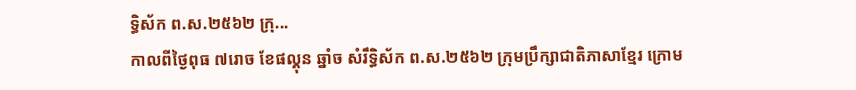ទ្ធិស័ក ព.ស.២៥៦២ ក្រុ...
កាលពីថ្ងៃពុធ ៧រោច ខែផល្គុន ឆ្នាំច សំរឹទ្ធិស័ក ព.ស.២៥៦២ ក្រុមប្រឹក្សាជាតិភាសាខ្មែរ ក្រោម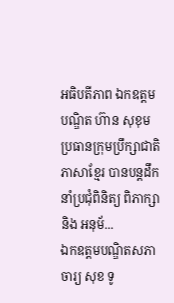អធិបតីភាព ឯកឧត្តមបណ្ឌិត ហ៊ាន សុខុម ប្រធានក្រុមប្រឹក្សាជាតិភាសាខ្មែរ បានបន្តដឹកនាំប្រជុំពិនិត្យ ពិភាក្សា និង អនុម័...
ឯកឧត្តមបណ្ឌិតសភាចារ្យ សុខ ទូ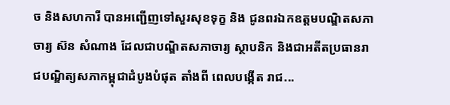ច និងសហការី បានអញ្ជើញទៅសួរសុខទុក្ខ និង ជូនពរឯកឧត្តមបណ្ឌិតសភាចារ្យ ស៊ន សំណាង ដែលជាបណ្ឌិតសភាចារ្យ ស្ថាបនិក និងជាអតីតប្រធានរាជបណ្ឌិត្យសភាកម្ពុជាដំបូងបំផុត តាំងពី ពេលបង្កើត រាជ...